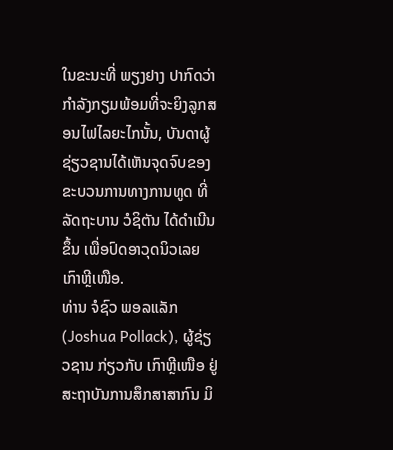ໃນຂະນະທີ່ ພຽງຢາງ ປາກົດວ່າກຳລັງກຽມພ້ອມທີ່ຈະຍິງລູກສອນໄຟໄລຍະໄກນັ້ນ, ບັນດາຜູ້ຊ່ຽວຊານໄດ້ເຫັນຈຸດຈົບຂອງຂະບວນການທາງການທູດ ທີ່ລັດຖະບານ ວໍຊິຕັນ ໄດ້ດຳເນີນຂຶ້ນ ເພື່ອປົດອາວຸດນິວເລຍ ເກົາຫຼີເໜືອ.
ທ່ານ ຈໍຊົວ ພອລແລັກ (Joshua Pollack), ຜູ້ຊ່ຽວຊານ ກ່ຽວກັບ ເກົາຫຼີເໜືອ ຢູ່ສະຖາບັນການສຶກສາສາກົນ ມິ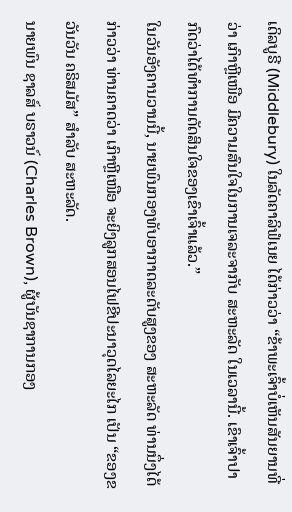ເດິລບູຣີ (Middlebury) ໃນລັດຄາລິຟໍເນຍ ໄດ້ກ່າວວ່າ “ຂ້າພະເຈົ້າບໍ່ເຫັນສັນຍານທີ່ວ່າ ເກົາຫຼີເໜືອ ມີຄວາມສົນໃຈໃນການເຈລະຈາກັບ ສະຫະລັດ ໃນເວລານີ້. ເຂົາເຈົ້າປາກົດວ່າໄດ້ທຳການຕັດສິນໃຈຂອງເຂົາເຈົ້າແລ້ວ.”
ໃນວັນອັງຄານວານນີ້, ນາຍພົນກອງທັບອາກາດລະດັບສູງຂອງ ສະຫະລັດ ທ່ານນຶ່ງໄດ້ກ່າວວ່າ ທ່ານຄາດວ່າ ເກົາຫຼີເໜືອ ຈະຍິງລູກສອນໄຟຂີປະນາວຸດໄລຍະໄກ ເປັນ “ຂອງຂວັນວັນ ຄຣິສມັສ” ສຳລັບ ສະຫະລັດ.
ນາຍພົນ ຊາລສ໌ ບຣາວນ໌ (Charles Brown), ຜູ້ບັນຊາການກອງ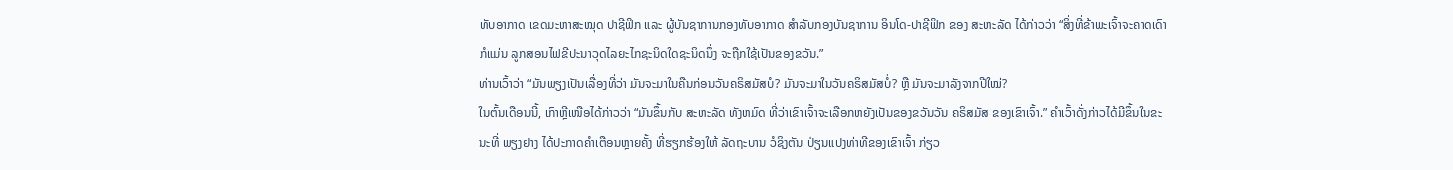ທັບອາກາດ ເຂດມະຫາສະໝຸດ ປາຊີຟິກ ແລະ ຜູ້ບັນຊາການກອງທັບອາກາດ ສຳລັບກອງບັນຊາການ ອິນໂດ-ປາຊີຟິກ ຂອງ ສະຫະລັດ ໄດ້ກ່າວວ່າ “ສິ່ງທີ່ຂ້າພະເຈົ້າຈະຄາດເດົາກໍແມ່ນ ລູກສອນໄຟຂີປະນາວຸດໄລຍະໄກຊະນິດໃດຊະນິດນຶ່ງ ຈະຖືກໃຊ້ເປັນຂອງຂວັນ.”
ທ່ານເວົ້າວ່າ “ມັນພຽງເປັນເລື່ອງທີ່ວ່າ ມັນຈະມາໃນຄືນກ່ອນວັນຄຣິສມັສບໍ? ມັນຈະມາໃນວັນຄຣິສມັສບໍ່? ຫຼື ມັນຈະມາລັງຈາກປີໃໝ່?
ໃນຕົ້ນເດືອນນີ້, ເກົາຫຼີເໜືອໄດ້ກ່າວວ່າ “ມັນຂຶ້ນກັບ ສະຫະລັດ ທັງຫມົດ ທີ່ວ່າເຂົາເຈົ້າຈະເລືອກຫຍັງເປັນຂອງຂວັນວັນ ຄຣິສມັສ ຂອງເຂົາເຈົ້າ.” ຄຳເວົ້າດັ່ງກ່າວໄດ້ມີຂຶ້ນໃນຂະນະທີ່ ພຽງຢາງ ໄດ້ປະກາດຄຳເຕືອນຫຼາຍຄັ້ງ ທີ່ຮຽກຮ້ອງໃຫ້ ລັດຖະບານ ວໍຊິງຕັນ ປ່ຽນແປງທ່າທີຂອງເຂົາເຈົ້າ ກ່ຽວ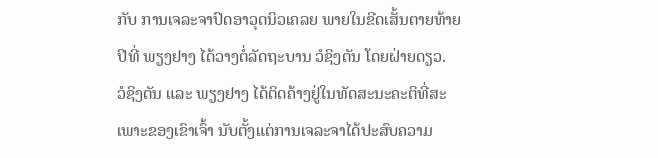ກັບ ການເຈລະຈາປົດອາວຸດນິວເຄລຍ ພາຍໃນຂີດເສັ້ນຕາຍທ້າຍປີທີ່ ພຽງຢາງ ໄດ້ວາງຕໍ່ລັດຖະບານ ວໍຊິງຕັນ ໂດຍຝ່າຍດຽວ.
ວໍຊິງຕັນ ແລະ ພຽງຢາງ ໄດ້ຕິດຄ້າງຢູ່ໃນທັດສະນະຄະຕິທີ່ສະເພາະຂອງເຂົາເຈົ້າ ນັບຕັ້ງແຕ່ການເຈລະຈາໄດ້ປະສົບຄວາມ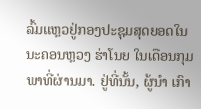ລົ້ມແຫຼວຢູ່ກອງປະຊຸມສຸດຍອດໃນນະຄອນຫຼວງ ຮ່າໂນຍ ໃນເດືອນກຸມພາທີ່ຜ່ານມາ. ຢູ່ທີ່ນັ້ນ, ຜູ້ນຳ ເກົາ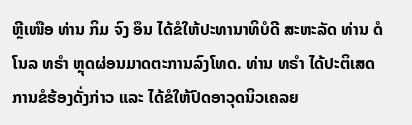ຫຼີເໜືອ ທ່ານ ກິມ ຈົງ ອຶນ ໄດ້ຂໍໃຫ້ປະທານາທິບໍດີ ສະຫະລັດ ທ່ານ ດໍໂນລ ທຣຳ ຫຼຸດຜ່ອນມາດຕະການລົງໂທດ. ທ່ານ ທຣຳ ໄດ້ປະຕິເສດການຂໍຮ້ອງດັ່ງກ່າວ ແລະ ໄດ້ຂໍໃຫ້ປົດອາວຸດນິວເຄລຍ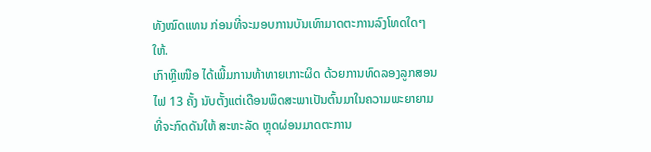ທັງໝົດແທນ ກ່ອນທີ່ຈະມອບການບັນເທົາມາດຕະການລົງໂທດໃດໆໃຫ້.
ເກົາຫຼີເໜືອ ໄດ້ເພີ້ມການທ້າທາຍເກາະຜິດ ດ້ວຍການທົດລອງລູກສອນໄຟ 13 ຄັ້ງ ນັບຕັ້ງແຕ່ເດືອນພຶດສະພາເປັນຕົ້ນມາໃນຄວາມພະຍາຍາມທີ່ຈະກົດດັນໃຫ້ ສະຫະລັດ ຫຼຸດຜ່ອນມາດຕະການ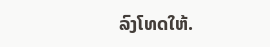ລົງໂທດໃຫ້.